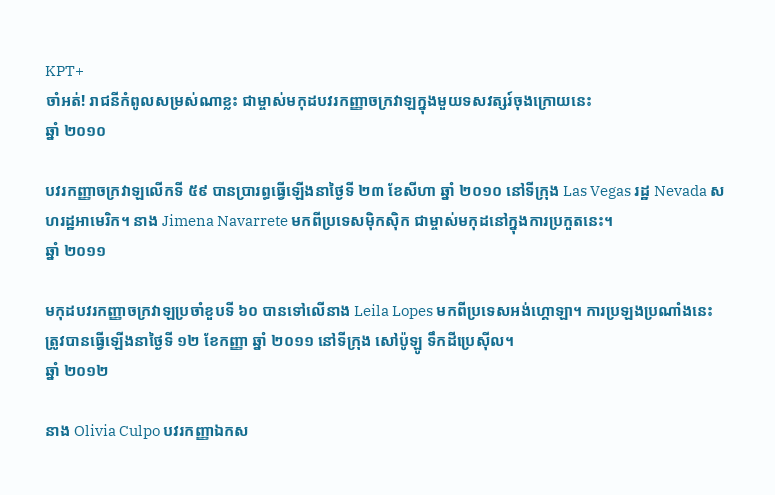KPT+
ចាំអត់! រាជនីកំពូលសម្រស់ណាខ្លះ ជាម្ចាស់មកុដបវរកញ្ញាចក្រវាឡក្នុងមួយទសវត្សរ៍ចុងក្រោយនេះ
ឆ្នាំ ២០១០

បវរកញ្ញាចក្រវាឡលើកទី ៥៩ បានប្រារព្ធធ្វើឡើងនាថ្ងៃទី ២៣ ខែសីហា ឆ្នាំ ២០១០ នៅទីក្រុង Las Vegas រដ្ឋ Nevada សហរដ្ឋអាមេរិក។ នាង Jimena Navarrete មកពីប្រទេសម៉ិកស៊ិក ជាម្ចាស់មកុដនៅក្នុងការប្រកួតនេះ។
ឆ្នាំ ២០១១

មកុដបវរកញ្ញាចក្រវាឡប្រចាំខួបទី ៦០ បានទៅលើនាង Leila Lopes មកពីប្រទេសអង់ហ្គោឡា។ ការប្រឡងប្រណាំងនេះត្រូវបានធ្វើឡើងនាថ្ងៃទី ១២ ខែកញ្ញា ឆ្នាំ ២០១១ នៅទីក្រុង សៅប៉ូឡូ ទឹកដីប្រេស៊ីល។
ឆ្នាំ ២០១២

នាង Olivia Culpo បវរកញ្ញាឯកស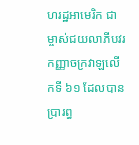ហរដ្ឋអាមេរិក ជាម្ចាស់ជយលាភីបវរកញ្ញាចក្រវាឡលើកទី ៦១ ដែលបានប្រារព្ធ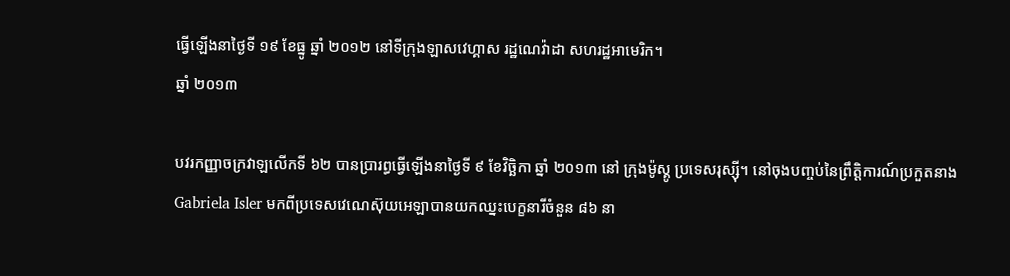ធ្វើឡើងនាថ្ងៃទី ១៩ ខែធ្នូ ឆ្នាំ ២០១២ នៅទីក្រុងឡាសវេហ្គាស រដ្ឋណេវ៉ាដា សហរដ្ឋអាមេរិក។
ឆ្នាំ ២០១៣

បវរកញ្ញាចក្រវាឡលើកទី ៦២ បានប្រារព្ធធ្វើឡើងនាថ្ងៃទី ៩ ខែវិច្ឆិកា ឆ្នាំ ២០១៣ នៅ ក្រុងម៉ូស្គូ ប្រទេសរុស្ស៊ី។ នៅចុងបញ្ចប់នៃព្រឹត្តិការណ៍ប្រកួតនាង Gabriela Isler មកពីប្រទេសវេណេស៊ុយអេឡាបានយកឈ្នះបេក្ខនារីចំនួន ៨៦ នា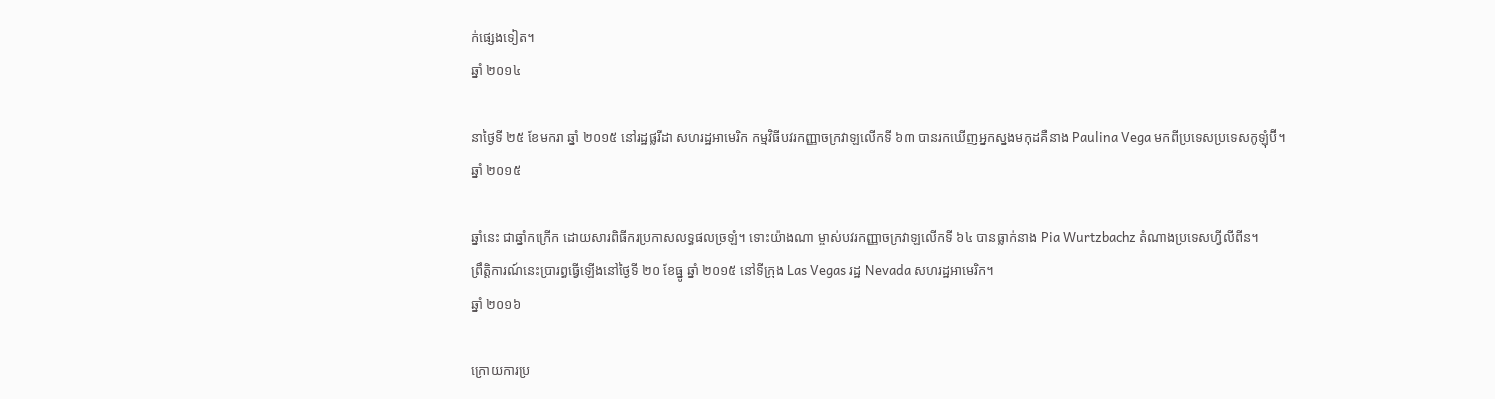ក់ផ្សេងទៀត។
ឆ្នាំ ២០១៤

នាថ្ងៃទី ២៥ ខែមករា ឆ្នាំ ២០១៥ នៅរដ្ឋផ្លរីដា សហរដ្ឋអាមេរិក កម្មវិធីបវរកញ្ញាចក្រវាឡលើកទី ៦៣ បានរកឃើញអ្នកស្នងមកុដគឺនាង Paulina Vega មកពីប្រទេសប្រទេសកូឡុំប៊ី។
ឆ្នាំ ២០១៥

ឆ្នាំនេះ ជាឆ្នាំកក្រើក ដោយសារពិធីករប្រកាសលទ្ធផលច្រឡំ។ ទោះយ៉ាងណា ម្ចាស់បវរកញ្ញាចក្រវាឡលើកទី ៦៤ បានធ្លាក់នាង Pia Wurtzbachz តំណាងប្រទេសហ្វីលីពីន។
ព្រឹត្តិការណ៍នេះប្រារព្ធធ្វើឡើងនៅថ្ងៃទី ២០ ខែធ្នូ ឆ្នាំ ២០១៥ នៅទីក្រុង Las Vegas រដ្ឋ Nevada សហរដ្ឋអាមេរិក។
ឆ្នាំ ២០១៦

ក្រោយការប្រ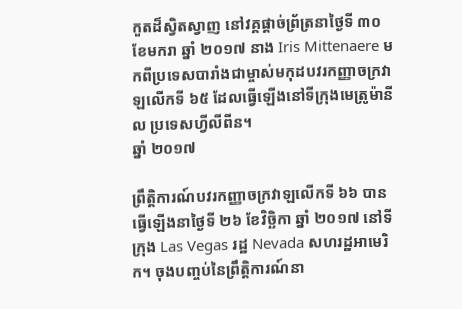កួតដ៏ស្វិតស្វាញ នៅវគ្គផ្ដាច់ព្រ័ត្រនាថ្ងៃទី ៣០ ខែមករា ឆ្នាំ ២០១៧ នាង Iris Mittenaere មកពីប្រទេសបារាំងជាម្ចាស់មកុដបវរកញ្ញាចក្រវាឡលើកទី ៦៥ ដែលធ្វើឡើងនៅទីក្រុងមេត្រូម៉ានីល ប្រទេសហ្វីលីពីន។
ឆ្នាំ ២០១៧

ព្រឹត្តិការណ៍បវរកញ្ញាចក្រវាឡលើកទី ៦៦ បានធ្វើឡើងនាថ្ងៃទី ២៦ ខែវិច្ឆិកា ឆ្នាំ ២០១៧ នៅទីក្រុង Las Vegas រដ្ឋ Nevada សហរដ្ឋអាមេរិក។ ចុងបញ្ចប់នៃព្រឹត្តិការណ៍នា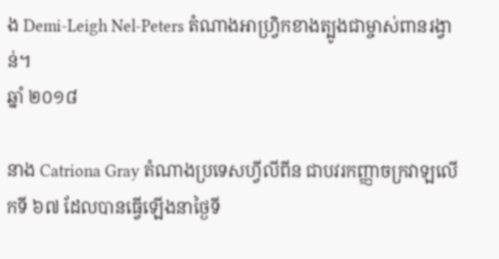ង Demi-Leigh Nel-Peters តំណាងអាហ្វ្រិកខាងត្បូងជាម្ចាស់ពានរង្វាន់។
ឆ្នាំ ២០១៨

នាង Catriona Gray តំណាងប្រទេសហ្វីលីពីន ជាបវរកញ្ញាចក្រវាឡលើកទី ៦៧ ដែលបានធ្វើឡើងនាថ្ងៃទី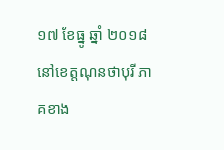១៧ ខែធ្នូ ឆ្នាំ ២០១៨ នៅខេត្តណុនថាបុរី ភាគខាង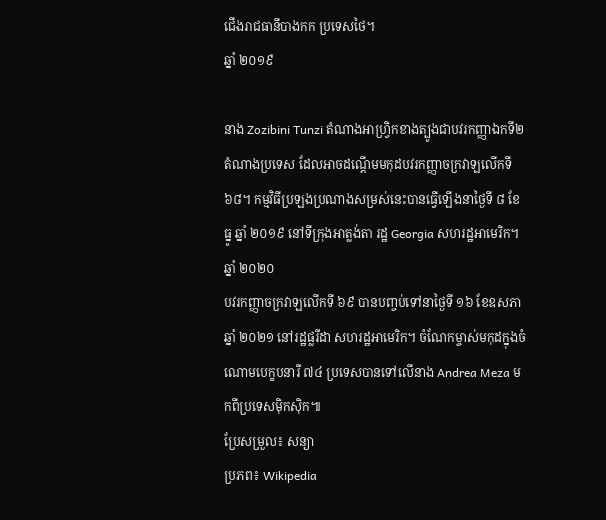ជើងរាជធានីបាងកក ប្រទេសថៃ។
ឆ្នាំ ២០១៩

នាង Zozibini Tunzi តំណាងអាហ្វ្រិកខាងត្បូងជាបវរកញ្ញាឯកទី២តំណាងប្រទេស ដែលអាចដណ្ដើមមកុដបវរកញ្ញាចក្រវាឡលើកទី ៦៨។ កម្មវិធីប្រឡងប្រណាងសម្រស់នេះបានធ្វើឡើងនាថ្ងៃទី ៨ ខែធ្នូ ឆ្នាំ ២០១៩ នៅទីក្រុងអាត្លង់តា រដ្ឋ Georgia សហរដ្ឋអាមេរិក។
ឆ្នាំ ២០២០
បវរកញ្ញាចក្រវាឡលើកទី ៦៩ បានបញ្ចប់ទៅនាថ្ងៃទី ១៦ ខែឧសភា ឆ្នាំ ២០២១ នៅរដ្ឋផ្លរីដា សហរដ្ឋអាមេរិក។ ចំណែកម្ចាស់មកុដក្នុងចំណោមបេក្ខបនារី ៧៤ ប្រទេសបានទៅលើនាង Andrea Meza មកពីប្រទេសម៉ិកស៊ិក៕
ប្រែសម្រួល៖ សន្យា
ប្រភព៖ Wikipedia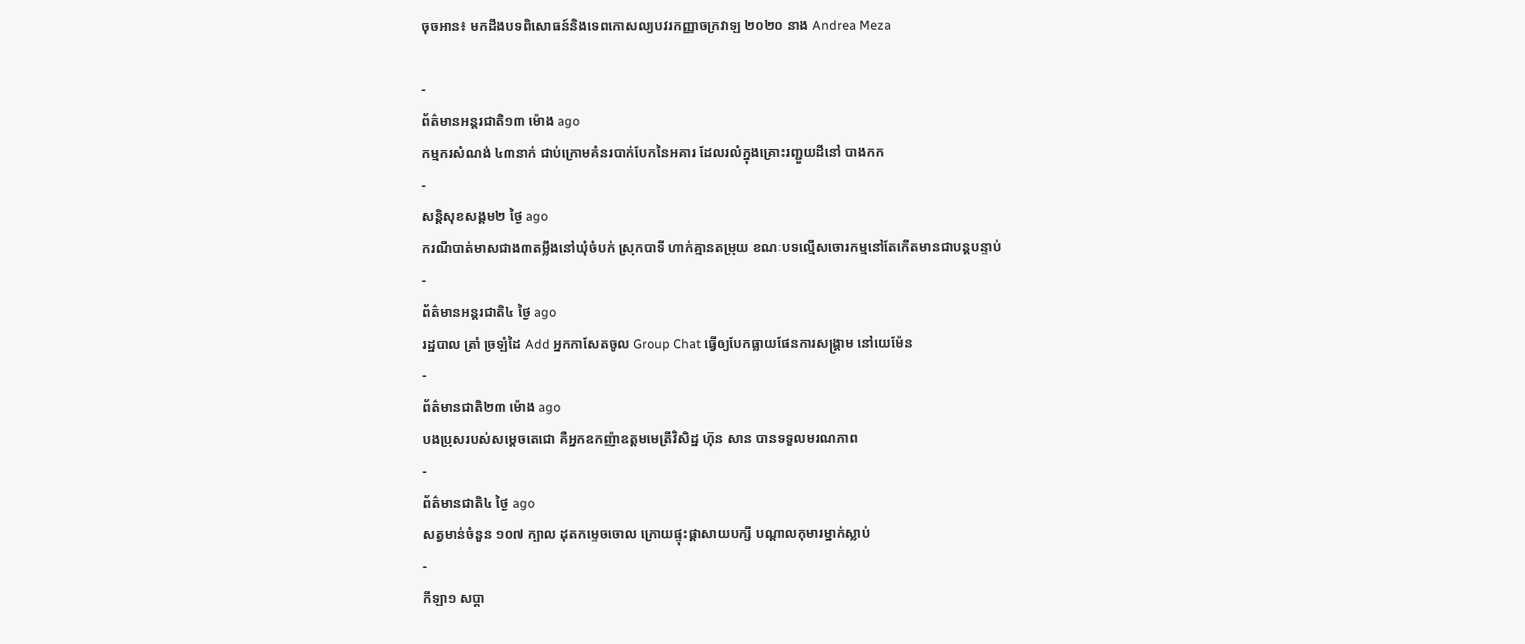ចុចអាន៖ មកដឹងបទពិសោធន៍និងទេពកោសល្យបវរកញ្ញាចក្រវាឡ ២០២០ នាង Andrea Meza

-
ព័ត៌មានអន្ដរជាតិ១៣ ម៉ោង ago
កម្មករសំណង់ ៤៣នាក់ ជាប់ក្រោមគំនរបាក់បែកនៃអគារ ដែលរលំក្នុងគ្រោះរញ្ជួយដីនៅ បាងកក
-
សន្តិសុខសង្គម២ ថ្ងៃ ago
ករណីបាត់មាសជាង៣តម្លឹងនៅឃុំចំបក់ ស្រុកបាទី ហាក់គ្មានតម្រុយ ខណៈបទល្មើសចោរកម្មនៅតែកើតមានជាបន្តបន្ទាប់
-
ព័ត៌មានអន្ដរជាតិ៤ ថ្ងៃ ago
រដ្ឋបាល ត្រាំ ច្រឡំដៃ Add អ្នកកាសែតចូល Group Chat ធ្វើឲ្យបែកធ្លាយផែនការសង្គ្រាម នៅយេម៉ែន
-
ព័ត៌មានជាតិ២៣ ម៉ោង ago
បងប្រុសរបស់សម្ដេចតេជោ គឺអ្នកឧកញ៉ាឧត្តមមេត្រីវិសិដ្ឋ ហ៊ុន សាន បានទទួលមរណភាព
-
ព័ត៌មានជាតិ៤ ថ្ងៃ ago
សត្វមាន់ចំនួន ១០៧ ក្បាល ដុតកម្ទេចចោល ក្រោយផ្ទុះផ្ដាសាយបក្សី បណ្តាលកុមារម្នាក់ស្លាប់
-
កីឡា១ សប្តា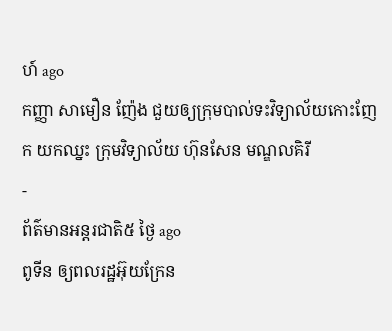ហ៍ ago
កញ្ញា សាមឿន ញ៉ែង ជួយឲ្យក្រុមបាល់ទះវិទ្យាល័យកោះញែក យកឈ្នះ ក្រុមវិទ្យាល័យ ហ៊ុនសែន មណ្ឌលគិរី
-
ព័ត៌មានអន្ដរជាតិ៥ ថ្ងៃ ago
ពូទីន ឲ្យពលរដ្ឋអ៊ុយក្រែន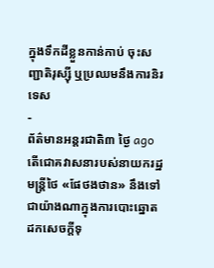ក្នុងទឹកដីខ្លួនកាន់កាប់ ចុះសញ្ជាតិរុស្ស៊ី ឬប្រឈមនឹងការនិរទេស
-
ព័ត៌មានអន្ដរជាតិ៣ ថ្ងៃ ago
តើជោគវាសនារបស់នាយករដ្ឋមន្ត្រីថៃ «ផែថងថាន» នឹងទៅជាយ៉ាងណាក្នុងការបោះឆ្នោតដកសេចក្តីទុ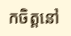កចិត្តនៅ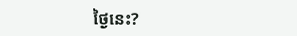ថ្ងៃនេះ?